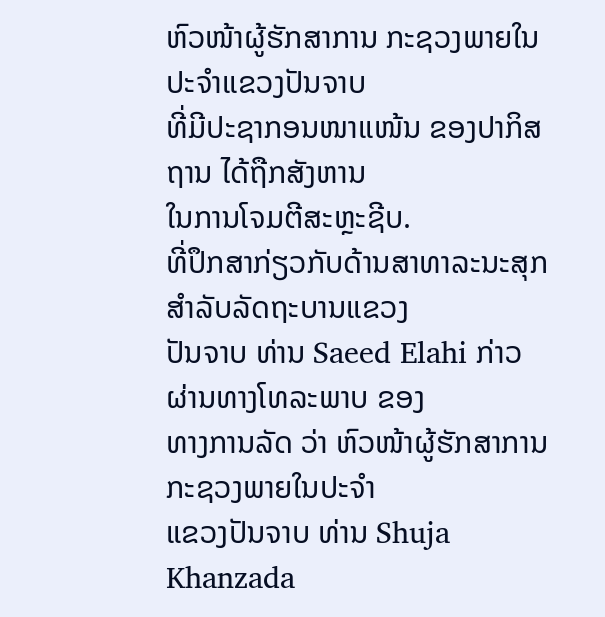ຫົວໜ້າຜູ້ຮັກສາການ ກະຊວງພາຍໃນປະຈຳແຂວງປັນຈາບ
ທີ່ມີປະຊາກອນໜາແໜ້ນ ຂອງປາກິສຖານ ໄດ້ຖືກສັງຫານ
ໃນການໂຈມຕີສະຫຼະຊີບ.
ທີ່ປຶກສາກ່ຽວກັບດ້ານສາທາລະນະສຸກ ສຳລັບລັດຖະບານແຂວງ
ປັນຈາບ ທ່ານ Saeed Elahi ກ່າວຜ່ານທາງໂທລະພາບ ຂອງ
ທາງການລັດ ວ່າ ຫົວໜ້າຜູ້ຮັກສາການ ກະຊວງພາຍໃນປະຈຳ
ແຂວງປັນຈາບ ທ່ານ Shuja Khanzada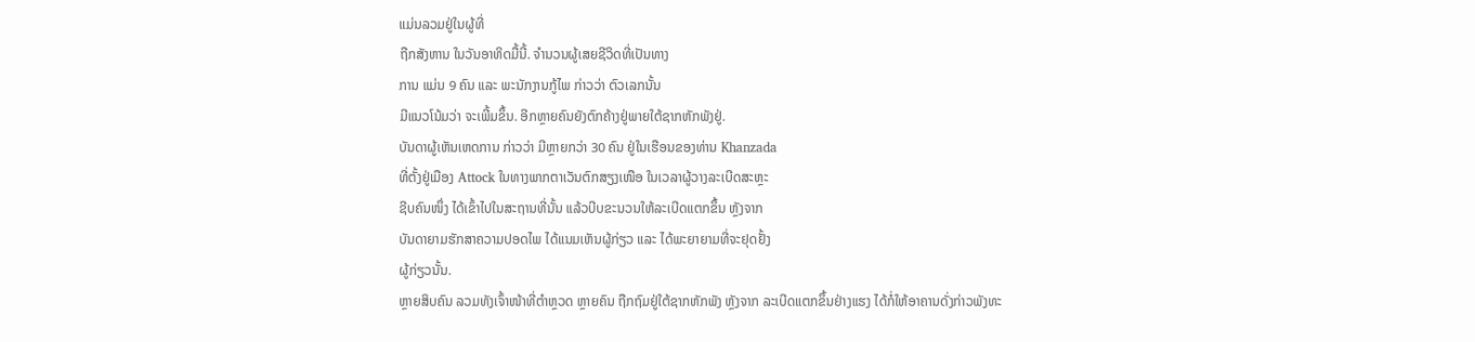ແມ່ນລວມຢູ່ໃນຜູ້ທີ່
ຖືກສັງຫານ ໃນວັນອາທິດມື້ນີ້. ຈຳນວນຜູ້ເສຍຊີວິດທີ່ເປັນທາງ
ການ ແມ່ນ 9 ຄົນ ແລະ ພະນັກງານກູ້ໄພ ກ່າວວ່າ ຕົວເລກນັ້ນ
ມີແນວໂນ້ມວ່າ ຈະເພີ້ມຂຶ້ນ. ອີກຫຼາຍຄົນຍັງຕົກຄ້າງຢູ່ພາຍໃຕ້ຊາກຫັກພັງຢູ່.
ບັນດາຜູ້ເຫັນເຫດການ ກ່າວວ່າ ມີຫຼາຍກວ່າ 30 ຄົນ ຢູ່ໃນເຮືອນຂອງທ່ານ Khanzada
ທີ່ຕັ້ງຢູ່ເມືອງ Attock ໃນທາງພາກຕາເວັນຕົກສຽງເໜືອ ໃນເວລາຜູ້ວາງລະເບີດສະຫຼະ
ຊີບຄົນໜຶ່ງ ໄດ້ເຂົ້າໄປໃນສະຖານທີ່ນັ້ນ ແລ້ວບີບຂະນວນໃຫ້ລະເບີດແຕກຂຶ້ນ ຫຼັງຈາກ
ບັນດາຍາມຮັກສາຄວາມປອດໄພ ໄດ້ແນມເຫັນຜູ້ກ່ຽວ ແລະ ໄດ້ພະຍາຍາມທີ່ຈະຢຸດຢັ້ງ
ຜູ້ກ່ຽວນັ້ນ.
ຫຼາຍສິບຄົນ ລວມທັງເຈົ້າໜ້າທີ່ຕຳຫຼວດ ຫຼາຍຄົນ ຖືກຖົມຢູ່ໃຕ້ຊາກຫັກພັງ ຫຼັງຈາກ ລະເບີດແຕກຂຶ້ນຢ່າງແຮງ ໄດ້ກໍ່ໃຫ້ອາຄານດັ່ງກ່າວພັງທະ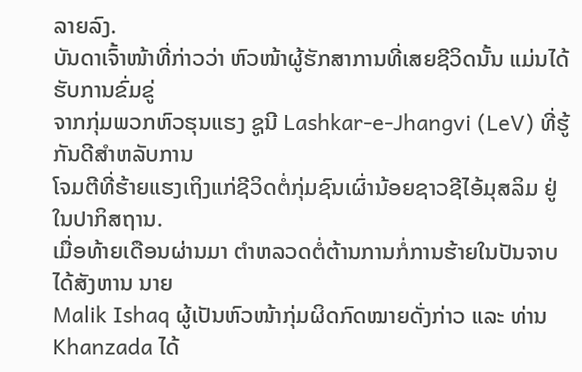ລາຍລົງ.
ບັນດາເຈົ້າໜ້າທີ່ກ່າວວ່າ ຫົວໜ້າຜູ້ຮັກສາການທີ່ເສຍຊີວິດນັ້ນ ແມ່ນໄດ້ຮັບການຂົ່ມຂູ່
ຈາກກຸ່ມພວກຫົວຮຸນແຮງ ຊູນີ Lashkar-e-Jhangvi (LeV) ທີ່ຮູ້ກັນດີສຳຫລັບການ
ໂຈມຕີທີ່ຮ້າຍແຮງເຖິງແກ່ຊີວິດຕໍ່ກຸ່ມຊົນເຜົ່ານ້ອຍຊາວຊີໄອ້ມຸສລິມ ຢູ່ໃນປາກິສຖານ.
ເມື່ອທ້າຍເດືອນຜ່ານມາ ຕຳຫລວດຕໍ່ຕ້ານການກໍ່ການຮ້າຍໃນປັນຈາບ ໄດ້ສັງຫານ ນາຍ
Malik Ishaq ຜູ້ເປັນຫົວໜ້າກຸ່ມຜິດກົດໝາຍດັ່ງກ່າວ ແລະ ທ່ານ Khanzada ໄດ້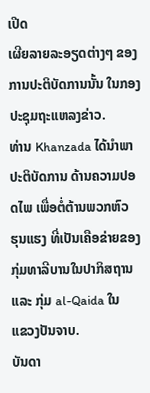ເປີດ
ເຜີຍລາຍລະອຽດຕ່າງໆ ຂອງການປະຕິບັດການນັ້ນ ໃນກອງປະຊຸມຖະແຫລງຂ່າວ.
ທ່ານ Khanzada ໄດ້ນຳພາປະຕິບັດການ ດ້ານຄວາມປອດໄພ ເພື່ອຕໍ່ຕ້ານພວກຫົວ
ຮຸນແຮງ ທີ່ເປັນເຄືອຂ່າຍຂອງກຸ່ມທາລີບານໃນປາກິສຖານ ແລະ ກຸ່ມ al-Qaida ໃນ
ແຂວງປັນຈາບ.
ບັນດາ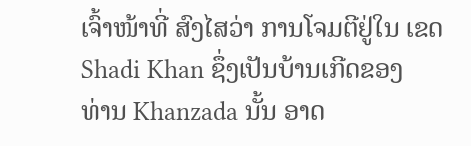ເຈົ້າໜ້າທີ່ ສົງໄສວ່າ ການໂຈມຕີຢູ່ໃນ ເຂດ Shadi Khan ຊຶ່ງເປັນບ້ານເກີດຂອງ
ທ່ານ Khanzada ນັ້ນ ອາດ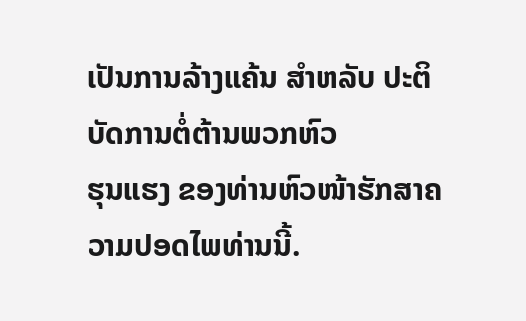ເປັນການລ້າງແຄ້ນ ສຳຫລັບ ປະຕິບັດການຕໍ່ຕ້ານພວກຫົວ
ຮຸນແຮງ ຂອງທ່ານຫົວໜ້າຮັກສາຄວາມປອດໄພທ່ານນີ້.